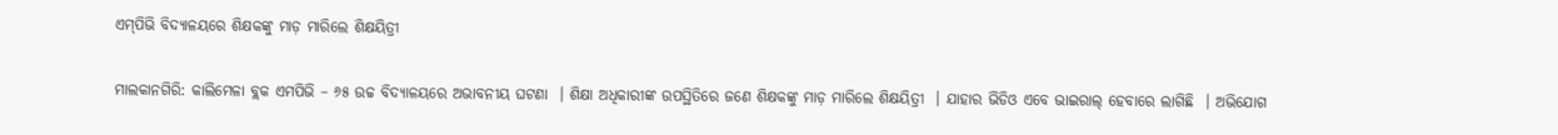ଏମ୍‌ପିଭି ବିଦ୍ୟାଳୟରେ ଶିକ୍ଷକଙ୍କୁ ମାଡ଼ ମାରିଲେ ଶିକ୍ଷୟିତ୍ରୀ

ମାଲକାନଗିରି: କାଲିମେଳା ବ୍ଲକ ଏମପିଭି – ୬୫ ଉଚ୍ଚ ବିଦ୍ୟାଳୟରେ ଅଭାବନୀୟ ଘଟଣା  । ଶିକ୍ଷା ଅଧିକାରୀଙ୍କ ଉପସ୍ଥିତିରେ ଜଣେ ଶିକ୍ଷକଙ୍କୁ ମାଡ଼ ମାରିଲେ ଶିକ୍ଷୟିତ୍ରୀ  । ଯାହାର ଭିଡିଓ ଏବେ ଭାଇରାଲ୍ ହେବାରେ ଲାଗିଛି  । ଅଭିଯୋଗ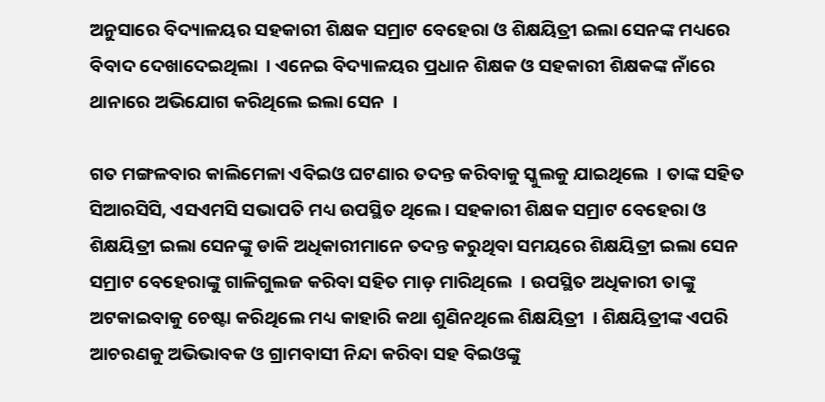ଅନୁସାରେ ବିଦ୍ୟାଳୟର ସହକାରୀ ଶିକ୍ଷକ ସମ୍ରାଟ ବେହେରା ଓ ଶିକ୍ଷୟିତ୍ରୀ ଇଲା ସେନଙ୍କ ମଧ୍ୟରେ ବିବାଦ ଦେଖାଦେଇଥିଲା  । ଏନେଇ ବିଦ୍ୟାଳୟର ପ୍ରଧାନ ଶିକ୍ଷକ ଓ ସହକାରୀ ଶିକ୍ଷକଙ୍କ ନାଁରେ ଥାନାରେ ଅଭିଯୋଗ କରିଥିଲେ ଇଲା ସେନ  ।

ଗତ ମଙ୍ଗଳବାର କାଲିମେଳା ଏବିଇଓ ଘଟଣାର ତଦନ୍ତ କରିବାକୁ ସ୍କୁଲକୁ ଯାଇଥିଲେ  । ତାଙ୍କ ସହିତ ସିଆରସିସି, ଏସଏମସି ସଭାପତି ମଧ୍ୟ ଉପସ୍ଥିତ ଥିଲେ । ସହକାରୀ ଶିକ୍ଷକ ସମ୍ରାଟ ବେହେରା ଓ ଶିକ୍ଷୟିତ୍ରୀ ଇଲା ସେନଙ୍କୁ ଡାକି ଅଧିକାରୀମାନେ ତଦନ୍ତ କରୁଥିବା ସମୟରେ ଶିକ୍ଷୟିତ୍ରୀ ଇଲା ସେନ ସମ୍ରାଟ ବେହେରାଙ୍କୁ ଗାଳିଗୁଲଜ କରିବା ସହିତ ମାଡ଼ ମାରିଥିଲେ  । ଉପସ୍ଥିତ ଅଧିକାରୀ ତାଙ୍କୁ ଅଟକାଇବାକୁ ଚେଷ୍ଟା କରିଥିଲେ ମଧ୍ୟ କାହାରି କଥା ଶୁଣିନଥିଲେ ଶିକ୍ଷୟିତ୍ରୀ  । ଶିକ୍ଷୟିତ୍ରୀଙ୍କ ଏପରି ଆଚରଣକୁ ଅଭିଭାବକ ଓ ଗ୍ରାମବାସୀ ନିନ୍ଦା କରିବା ସହ ବିଇଓଙ୍କୁ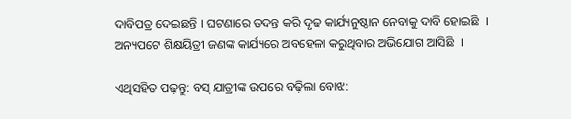ଦାବିପତ୍ର ଦେଇଛନ୍ତି । ଘଟଣାରେ ତଦନ୍ତ କରି ଦୃଢ କାର୍ଯ୍ୟନୁଷ୍ଠାନ ନେବାକୁ ଦାବି ହୋଇଛି  । ଅନ୍ୟପଟେ ଶିକ୍ଷୟିତ୍ରୀ ଜଣଙ୍କ କାର୍ଯ୍ୟରେ ଅବହେଳା କରୁଥିବାର ଅଭିଯୋଗ ଆସିଛି  ।

ଏଥିସହିତ ପଢ଼ନ୍ତୁ: ବସ୍ ଯାତ୍ରୀଙ୍କ ଉପରେ ବଢ଼ିଲା ବୋଝ: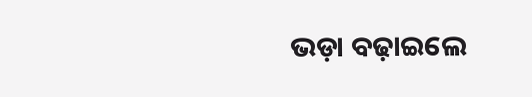ଭଡ଼ା ବଢ଼ାଇଲେ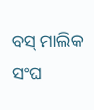ବସ୍ ମାଲିକ ସଂଘ